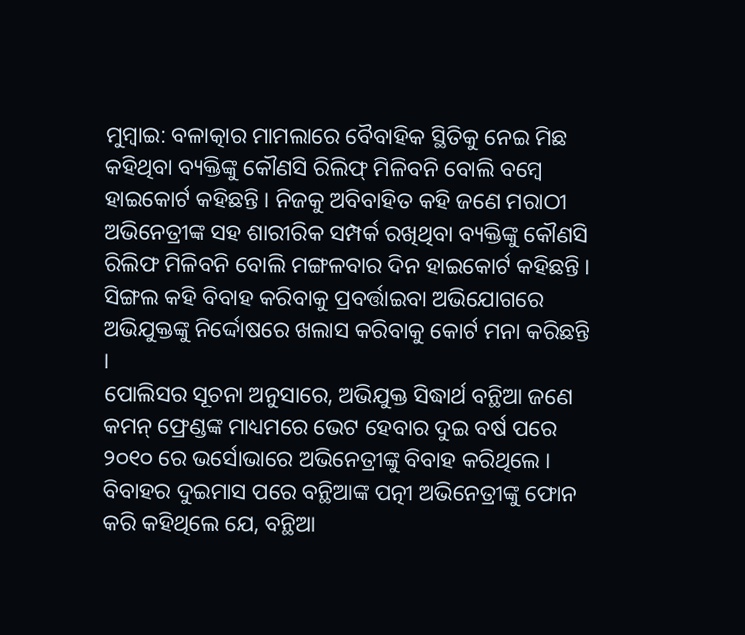ମୁମ୍ବାଇ: ବଳାତ୍କାର ମାମଲାରେ ବୈବାହିକ ସ୍ଥିତିକୁ ନେଇ ମିଛ କହିଥିବା ବ୍ୟକ୍ତିଙ୍କୁ କୌଣସି ରିଲିଫ୍ ମିଳିବନି ବୋଲି ବମ୍ବେ ହାଇକୋର୍ଟ କହିଛନ୍ତି । ନିଜକୁ ଅବିବାହିତ କହି ଜଣେ ମରାଠୀ ଅଭିନେତ୍ରୀଙ୍କ ସହ ଶାରୀରିକ ସମ୍ପର୍କ ରଖିଥିବା ବ୍ୟକ୍ତିଙ୍କୁ କୌଣସି ରିଲିଫ ମିଳିବନି ବୋଲି ମଙ୍ଗଳବାର ଦିନ ହାଇକୋର୍ଟ କହିଛନ୍ତି । ସିଙ୍ଗଲ କହି ବିବାହ କରିବାକୁ ପ୍ରବର୍ତ୍ତାଇବା ଅଭିଯୋଗରେ ଅଭିଯୁକ୍ତଙ୍କୁ ନିର୍ଦ୍ଦୋଷରେ ଖଲାସ କରିବାକୁ କୋର୍ଟ ମନା କରିଛନ୍ତି ।
ପୋଲିସର ସୂଚନା ଅନୁସାରେ, ଅଭିଯୁକ୍ତ ସିଦ୍ଧାର୍ଥ ବନ୍ଥିଆ ଜଣେ କମନ୍ ଫ୍ରେଣ୍ଡଙ୍କ ମାଧ୍ୟମରେ ଭେଟ ହେବାର ଦୁଇ ବର୍ଷ ପରେ ୨୦୧୦ ରେ ଭର୍ସୋଭାରେ ଅଭିନେତ୍ରୀଙ୍କୁ ବିବାହ କରିଥିଲେ । ବିବାହର ଦୁଇମାସ ପରେ ବନ୍ଥିଆଙ୍କ ପତ୍ନୀ ଅଭିନେତ୍ରୀଙ୍କୁ ଫୋନ କରି କହିଥିଲେ ଯେ, ବନ୍ଥିଆ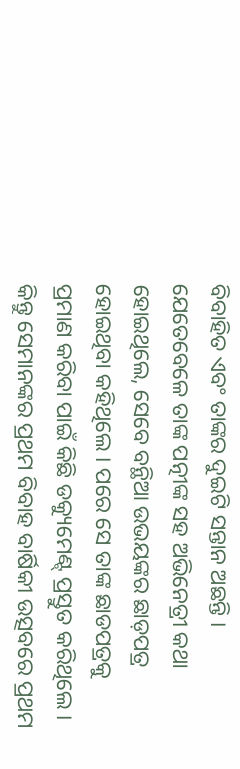ବିବାହିତ ଏବଂ ତାଙ୍କର ଦୁଇଟି ସନ୍ତାନ ଅଛନ୍ତି । ଯେତେବେଳେ ତାଙ୍କ ପତ୍ନୀଙ୍କ ସହ ଅଭିନେତ୍ରୀ କଥା ହୋଇଥିଲେ, ସେବେ ବନ୍ଥିଆ ଉଭୟଙ୍କର ଛାଡ଼ପତ୍ର ହୋଇଥିବା କହିଥିଲେ । ପରେ ସେ ତାଙ୍କ ଛାଡପତ୍ରକୁ ପ୍ରମାଣ କରିବା ପାଇଁ କିଛି ଡକ୍ୟୁମେଣ୍ଟ୍ ପ୍ରସ୍ତୁତ କରିଥିଲେ । କିନ୍ତୁ ସେମାନଙ୍କର ପ୍ରଥମ ବିବାହ ବାର୍ଷିକୀ ଉତ୍ସବରେ ପ୍ରଥମ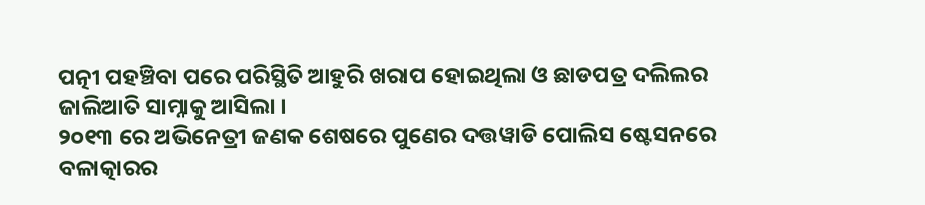ପତ୍ନୀ ପହଞ୍ଚିବା ପରେ ପରିସ୍ଥିତି ଆହୁରି ଖରାପ ହୋଇଥିଲା ଓ ଛାଡପତ୍ର ଦଲିଲର ଜାଲିଆତି ସାମ୍ନାକୁ ଆସିଲା ।
୨୦୧୩ ରେ ଅଭିନେତ୍ରୀ ଜଣକ ଶେଷରେ ପୁଣେର ଦତ୍ତୱାଡି ପୋଲିସ ଷ୍ଟେସନରେ ବଳାତ୍କାରର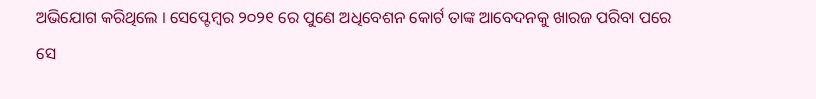ଅଭିଯୋଗ କରିଥିଲେ । ସେପ୍ଟେମ୍ବର ୨୦୨୧ ରେ ପୁଣେ ଅଧିବେଶନ କୋର୍ଟ ତାଙ୍କ ଆବେଦନକୁ ଖାରଜ ପରିବା ପରେ ସେ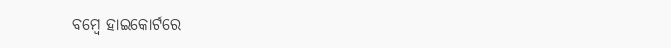ବମ୍ବେ ହାଇକୋର୍ଟରେ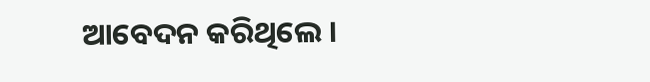ଆବେଦନ କରିଥିଲେ ।